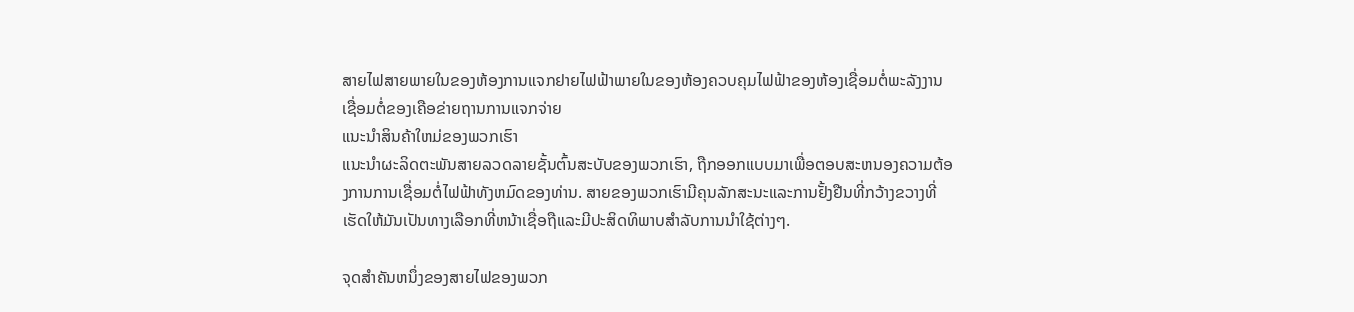ສາຍໄຟສາຍພາຍໃນຂອງຫ້ອງການແຈກຢາຍໄຟຟ້າພາຍໃນຂອງຫ້ອງຄວບຄຸມໄຟຟ້າຂອງຫ້ອງເຊື່ອມຕໍ່ພະລັງງານເຊື່ອມຕໍ່ຂອງເຄືອຂ່າຍຖານການແຈກຈ່າຍ
ແນະນໍາສິນຄ້າໃຫມ່ຂອງພວກເຮົາ
ແນະນໍາຜະລິດຕະພັນສາຍລວດລາຍຊັ້ນຕົ້ນສະບັບຂອງພວກເຮົາ, ຖືກອອກແບບມາເພື່ອຕອບສະຫນອງຄວາມຕ້ອງການການເຊື່ອມຕໍ່ໄຟຟ້າທັງຫມົດຂອງທ່ານ. ສາຍຂອງພວກເຮົາມີຄຸນລັກສະນະແລະການຢັ້ງຢືນທີ່ກວ້າງຂວາງທີ່ເຮັດໃຫ້ມັນເປັນທາງເລືອກທີ່ຫນ້າເຊື່ອຖືແລະມີປະສິດທິພາບສໍາລັບການນໍາໃຊ້ຕ່າງໆ.

ຈຸດສໍາຄັນຫນຶ່ງຂອງສາຍໄຟຂອງພວກ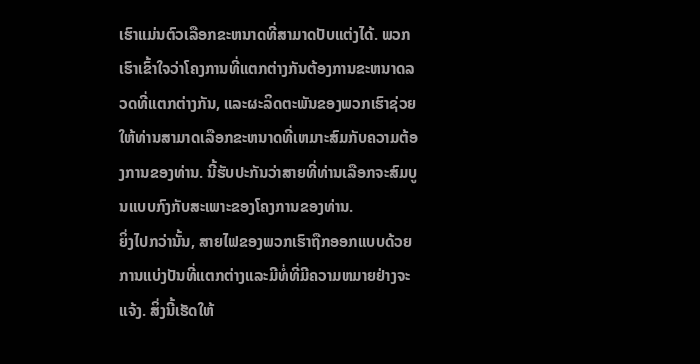ເຮົາແມ່ນຕົວເລືອກຂະຫນາດທີ່ສາມາດປັບແຕ່ງໄດ້. ພວກເຮົາເຂົ້າໃຈວ່າໂຄງການທີ່ແຕກຕ່າງກັນຕ້ອງການຂະຫນາດລວດທີ່ແຕກຕ່າງກັນ, ແລະຜະລິດຕະພັນຂອງພວກເຮົາຊ່ວຍໃຫ້ທ່ານສາມາດເລືອກຂະຫນາດທີ່ເຫມາະສົມກັບຄວາມຕ້ອງການຂອງທ່ານ. ນີ້ຮັບປະກັນວ່າສາຍທີ່ທ່ານເລືອກຈະສົມບູນແບບກົງກັບສະເພາະຂອງໂຄງການຂອງທ່ານ.
ຍິ່ງໄປກວ່ານັ້ນ, ສາຍໄຟຂອງພວກເຮົາຖືກອອກແບບດ້ວຍການແບ່ງປັນທີ່ແຕກຕ່າງແລະມີທໍ່ທີ່ມີຄວາມຫມາຍຢ່າງຈະແຈ້ງ. ສິ່ງນີ້ເຮັດໃຫ້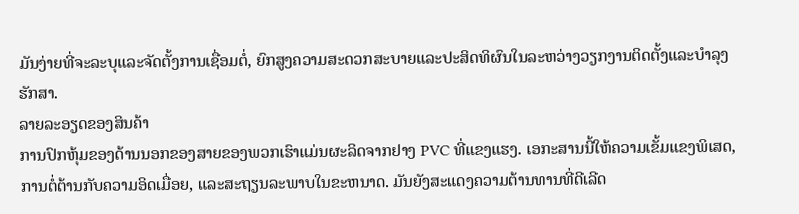ມັນງ່າຍທີ່ຈະລະບຸແລະຈັດຕັ້ງການເຊື່ອມຕໍ່, ຍົກສູງຄວາມສະດວກສະບາຍແລະປະສິດທິຜົນໃນລະຫວ່າງວຽກງານຕິດຕັ້ງແລະບໍາລຸງຮັກສາ.
ລາຍລະອຽດຂອງສິນຄ້າ
ການປົກຫຸ້ມຂອງດ້ານນອກຂອງສາຍຂອງພວກເຮົາແມ່ນຜະລິດຈາກຢາງ PVC ທີ່ແຂງແຮງ. ເອກະສານນີ້ໃຫ້ຄວາມເຂັ້ມແຂງພິເສດ, ການຕໍ່ຕ້ານກັບຄວາມອິດເມື່ອຍ, ແລະສະຖຽນລະພາບໃນຂະຫນາດ. ມັນຍັງສະແດງຄວາມຕ້ານທານທີ່ດີເລີດ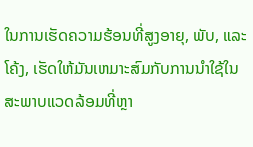ໃນການເຮັດຄວາມຮ້ອນທີ່ສູງອາຍຸ, ພັບ, ແລະໂຄ້ງ, ເຮັດໃຫ້ມັນເຫມາະສົມກັບການນໍາໃຊ້ໃນສະພາບແວດລ້ອມທີ່ຫຼາ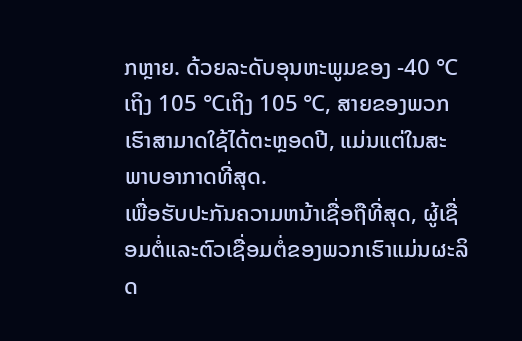ກຫຼາຍ. ດ້ວຍລະດັບອຸນຫະພູມຂອງ -40 ℃ເຖິງ 105 ℃ເຖິງ 105 ℃, ສາຍຂອງພວກເຮົາສາມາດໃຊ້ໄດ້ຕະຫຼອດປີ, ແມ່ນແຕ່ໃນສະພາບອາກາດທີ່ສຸດ.
ເພື່ອຮັບປະກັນຄວາມຫນ້າເຊື່ອຖືທີ່ສຸດ, ຜູ້ເຊື່ອມຕໍ່ແລະຕົວເຊື່ອມຕໍ່ຂອງພວກເຮົາແມ່ນຜະລິດ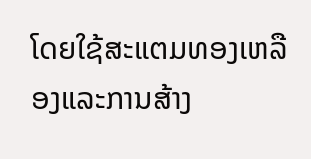ໂດຍໃຊ້ສະແຕມທອງເຫລືອງແລະການສ້າງ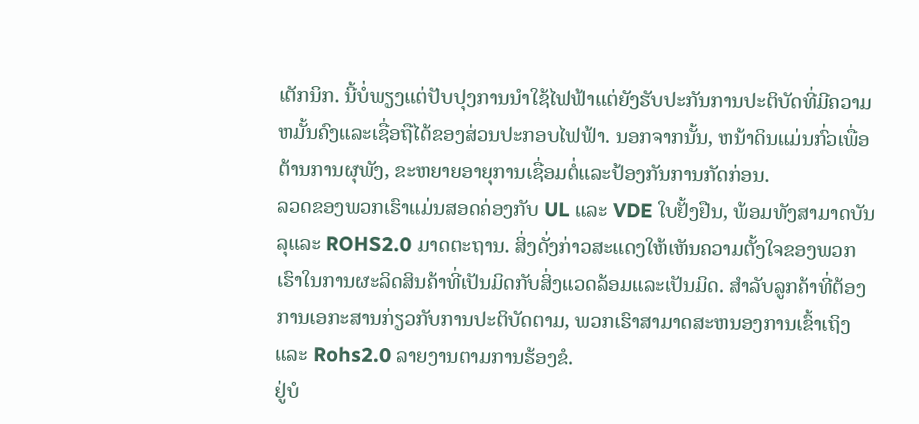ເຕັກນິກ. ນີ້ບໍ່ພຽງແຕ່ປັບປຸງການນໍາໃຊ້ໄຟຟ້າແຕ່ຍັງຮັບປະກັນການປະຕິບັດທີ່ມີຄວາມຫມັ້ນຄົງແລະເຊື່ອຖືໄດ້ຂອງສ່ວນປະກອບໄຟຟ້າ. ນອກຈາກນັ້ນ, ຫນ້າດິນແມ່ນກົ່ວເພື່ອຕ້ານການຜຸພັງ, ຂະຫຍາຍອາຍຸການເຊື່ອມຕໍ່ແລະປ້ອງກັນການກັດກ່ອນ.
ລວດຂອງພວກເຮົາແມ່ນສອດຄ່ອງກັບ UL ແລະ VDE ໃບຢັ້ງຢືນ, ພ້ອມທັງສາມາດບັນລຸແລະ ROHS2.0 ມາດຕະຖານ. ສິ່ງດັ່ງກ່າວສະແດງໃຫ້ເຫັນຄວາມຕັ້ງໃຈຂອງພວກເຮົາໃນການຜະລິດສິນຄ້າທີ່ເປັນມິດກັບສິ່ງແວດລ້ອມແລະເປັນມິດ. ສໍາລັບລູກຄ້າທີ່ຕ້ອງການເອກະສານກ່ຽວກັບການປະຕິບັດຕາມ, ພວກເຮົາສາມາດສະຫນອງການເຂົ້າເຖິງແລະ Rohs2.0 ລາຍງານຕາມການຮ້ອງຂໍ.
ຢູ່ບໍ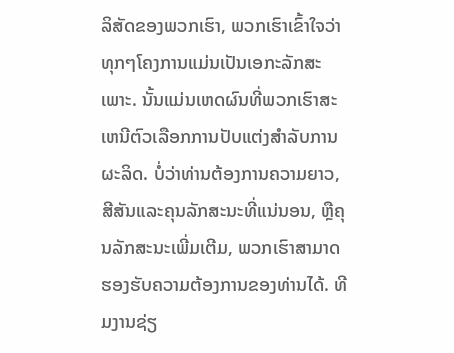ລິສັດຂອງພວກເຮົາ, ພວກເຮົາເຂົ້າໃຈວ່າທຸກໆໂຄງການແມ່ນເປັນເອກະລັກສະເພາະ. ນັ້ນແມ່ນເຫດຜົນທີ່ພວກເຮົາສະເຫນີຕົວເລືອກການປັບແຕ່ງສໍາລັບການຜະລິດ. ບໍ່ວ່າທ່ານຕ້ອງການຄວາມຍາວ, ສີສັນແລະຄຸນລັກສະນະທີ່ແນ່ນອນ, ຫຼືຄຸນລັກສະນະເພີ່ມເຕີມ, ພວກເຮົາສາມາດຮອງຮັບຄວາມຕ້ອງການຂອງທ່ານໄດ້. ທີມງານຊ່ຽ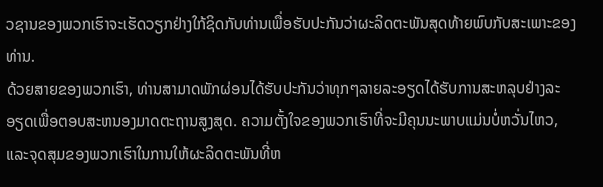ວຊານຂອງພວກເຮົາຈະເຮັດວຽກຢ່າງໃກ້ຊິດກັບທ່ານເພື່ອຮັບປະກັນວ່າຜະລິດຕະພັນສຸດທ້າຍພົບກັບສະເພາະຂອງທ່ານ.
ດ້ວຍສາຍຂອງພວກເຮົາ, ທ່ານສາມາດພັກຜ່ອນໄດ້ຮັບປະກັນວ່າທຸກໆລາຍລະອຽດໄດ້ຮັບການສະຫລຸບຢ່າງລະອຽດເພື່ອຕອບສະຫນອງມາດຕະຖານສູງສຸດ. ຄວາມຕັ້ງໃຈຂອງພວກເຮົາທີ່ຈະມີຄຸນນະພາບແມ່ນບໍ່ຫວັ່ນໄຫວ, ແລະຈຸດສຸມຂອງພວກເຮົາໃນການໃຫ້ຜະລິດຕະພັນທີ່ຫ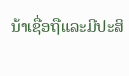ນ້າເຊື່ອຖືແລະມີປະສິ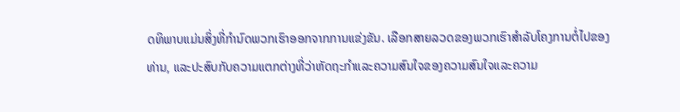ດທິພາບແມ່ນສິ່ງທີ່ກໍານົດພວກເຮົາອອກຈາກການແຂ່ງຂັນ. ເລືອກສາຍລວດຂອງພວກເຮົາສໍາລັບໂຄງການຕໍ່ໄປຂອງທ່ານ, ແລະປະສົບກັບຄວາມແຕກຕ່າງທີ່ວ່າຫັດຖະກໍາແລະຄວາມສົນໃຈຂອງຄວາມສົນໃຈແລະຄວາມ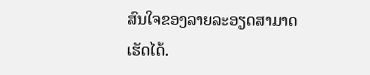ສົນໃຈຂອງລາຍລະອຽດສາມາດເຮັດໄດ້.